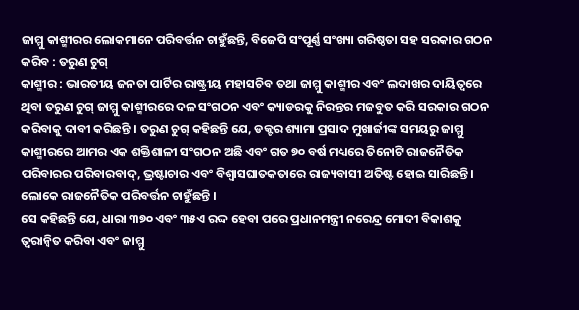ଜାମ୍ମୁ କାଶ୍ମୀରର ଲୋକମାନେ ପରିବର୍ତ୍ତନ ଚାହୁଁଛନ୍ତି, ବିଜେପି ସଂପୂର୍ଣ୍ଣ ସଂଖ୍ୟା ଗରିଷ୍ଠତା ସହ ସରକାର ଗଠନ କରିବ : ତରୁଣ ଚୁଗ୍
କାଶ୍ମୀର : ଭାରତୀୟ ଜନତା ପାର୍ଟିର ରାଷ୍ଟ୍ରୀୟ ମହାସଚିବ ତଥା ଜାମ୍ମୁ କାଶ୍ମୀର ଏବଂ ଲଦାଖର ଦାୟିତ୍ୱରେ ଥିବା ତରୁଣ ଚୁଗ୍ ଜାମ୍ମୁ କାଶ୍ମୀରରେ ଦଳ ସଂଗଠନ ଏବଂ କ୍ୟାଡରକୁ ନିରନ୍ତର ମଜବୁତ କରି ସରକାର ଗଠନ କରିବାକୁ ଦାବୀ କରିଛନ୍ତି । ତରୁଣ ଚୁଗ୍ କହିଛନ୍ତି ଯେ, ଡକ୍ଟର ଶ୍ୟାମା ପ୍ରସାଦ ମୁଖାର୍ଜୀଙ୍କ ସମୟରୁ ଜାମ୍ମୁ କାଶ୍ମୀରରେ ଆମର ଏକ ଶକ୍ତିଶାଳୀ ସଂଗଠନ ଅଛି ଏବଂ ଗତ ୭୦ ବର୍ଷ ମଧ୍ୟରେ ତିନୋଟି ରାଜନୈତିକ ପରିବାରର ପରିବାରବାଦ୍, ଭ୍ରଷ୍ଟାଚାର ଏବଂ ବିଶ୍ୱାସଘାତକତାରେ ରାଜ୍ୟବାସୀ ଅତିଷ୍ଟ ହୋଇ ସାରିଛନ୍ତି । ଲୋକେ ରାଜନୈତିକ ପରିବର୍ତ୍ତନ ଚାହୁଁଛନ୍ତି ।
ସେ କହିଛନ୍ତି ଯେ, ଧାରା ୩୭୦ ଏବଂ ୩୫ଏ ରଦ୍ଦ ହେବା ପରେ ପ୍ରଧାନମନ୍ତ୍ରୀ ନରେନ୍ଦ୍ର ମୋଦୀ ବିକାଶକୁ ତ୍ୱରାନ୍ୱିତ କରିବା ଏବଂ ଜାମ୍ମୁ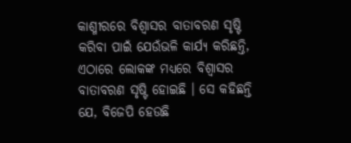କାଶ୍ମୀରରେ ବିଶ୍ୱାସର ବାତାବରଣ ସୃଷ୍ଟି କରିବା ପାଇଁ ଯେଉଁଭଳି କାର୍ଯ୍ୟ କରିଛନ୍ତି, ଏଠାରେ ଲୋକଙ୍କ ମଧ୍ୟରେ ବିଶ୍ୱାସର ବାତାବରଣ ସୃଷ୍ଟି ହୋଇଛି । ସେ କହିଛନ୍ତି ଯେ, ବିଜେପି ହେଉଛି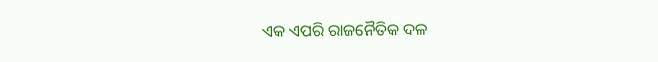ଏକ ଏପରି ରାଜନୈତିକ ଦଳ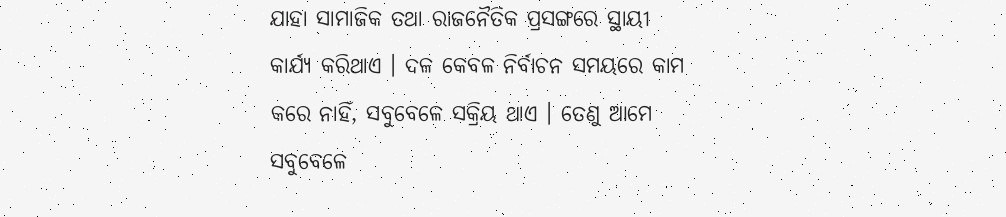ଯାହା ସାମାଜିକ ତଥା ରାଜନୈତିକ ପ୍ରସଙ୍ଗରେ ସ୍ଥାୟୀ କାର୍ଯ୍ୟ କରିଥାଏ । ଦଳ କେବଳ ନିର୍ବାଚନ ସମୟରେ କାମ କରେ ନାହିଁ, ସବୁବେଳେ ସକ୍ରିୟ ଥାଏ । ତେଣୁ ଆମେ ସବୁବେଳେ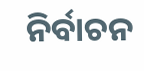ନିର୍ବାଚନ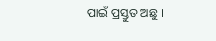ପାଇଁ ପ୍ରସ୍ତୁତ ଅଛୁ ।